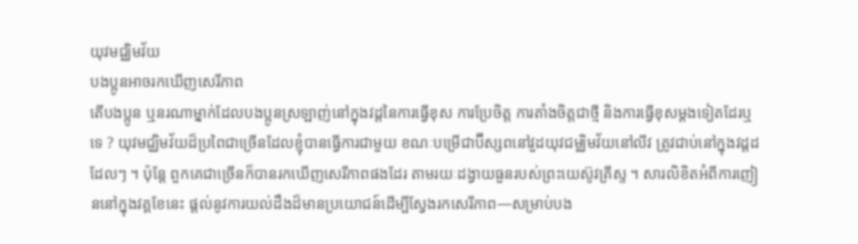យុវមជ្ឈិមវ័យ
បងប្អូនអាចរកឃើញសេរីភាព
តើបងប្អូន ឬនរណាម្នាក់ដែលបងប្អូនស្រឡាញ់នៅក្នុងវដ្តនៃការធ្វើខុស ការប្រែចិត្ត ការតាំងចិត្តជាថ្មី និងការធ្វើខុសម្ដងទៀតដែរឬទេ ? យុវមជ្ឈិមវ័យដ៏ប្រពៃជាច្រើនដែលខ្ញុំបានធ្វើការជាមួយ ខណៈបម្រើជាប៊ីស្សពនៅវួដយុវជម្ឈិមវ័យនៅលីវ ត្រូវជាប់នៅក្នុងវដ្ដដដែលៗ ។ ប៉ុន្ដែ ពួកគេជាច្រើនក៏បានរកឃើញសេរីភាពផងដែរ តាមរយៈដង្វាយធួនរបស់ព្រះយេស៊ូវគ្រីស្ទ ។ សារលិខិតអំពីការញៀននៅក្នុងវគ្គខែនេះ ផ្ដល់នូវការយល់ដឹងដ៏មានប្រយោជន៍ដើម្បីស្វែងរកសេរីភាព—សម្រាប់បង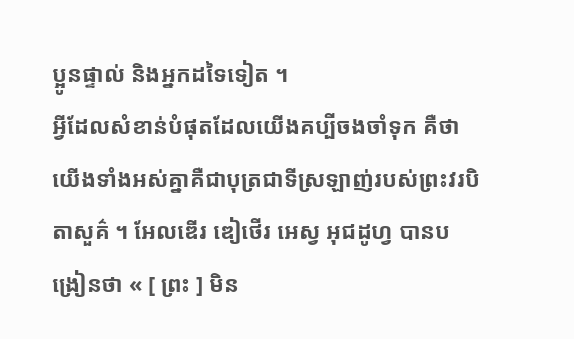ប្អូនផ្ទាល់ និងអ្នកដទៃទៀត ។
អ្វីដែលសំខាន់បំផុតដែលយើងគប្បីចងចាំទុក គឺថា យើងទាំងអស់គ្នាគឺជាបុត្រជាទីស្រឡាញ់របស់ព្រះវរបិតាសួគ៌ ។ អែលឌើរ ឌៀថើរ អេស្វ អុជដូហ្វ បានបង្រៀនថា « [ ព្រះ ] មិន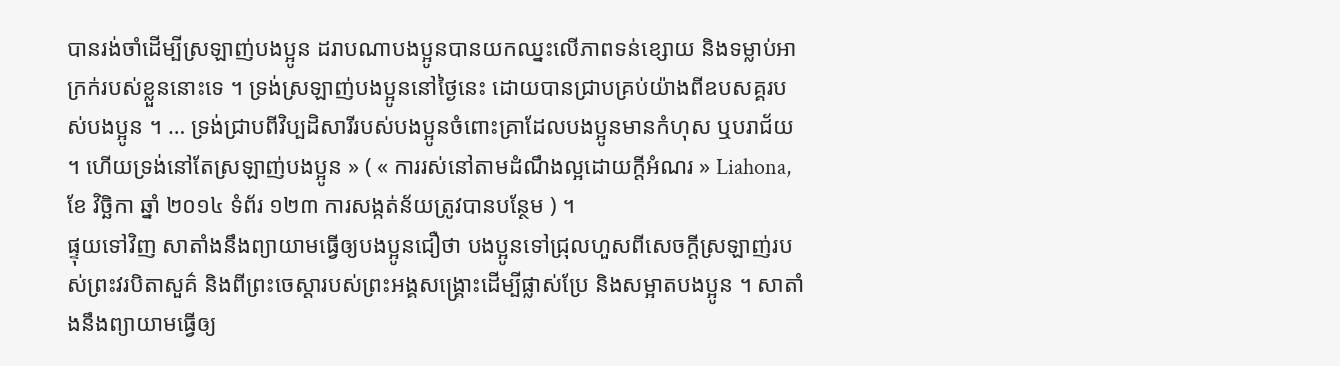បានរង់ចាំដើម្បីស្រឡាញ់បងប្អូន ដរាបណាបងប្អូនបានយកឈ្នះលើភាពទន់ខ្សោយ និងទម្លាប់អាក្រក់របស់ខ្លួននោះទេ ។ ទ្រង់ស្រឡាញ់បងប្អូននៅថ្ងៃនេះ ដោយបានជ្រាបគ្រប់យ៉ាងពីឧបសគ្គរបស់បងប្អូន ។ … ទ្រង់ជ្រាបពីវិប្បដិសារីរបស់បងប្អូនចំពោះគ្រាដែលបងប្អូនមានកំហុស ឬបរាជ័យ ។ ហើយទ្រង់នៅតែស្រឡាញ់បងប្អូន » ( « ការរស់នៅតាមដំណឹងល្អដោយក្ដីអំណរ » Liahona, ខែ វិច្ឆិកា ឆ្នាំ ២០១៤ ទំព័រ ១២៣ ការសង្កត់ន័យត្រូវបានបន្ថែម ) ។
ផ្ទុយទៅវិញ សាតាំងនឹងព្យាយាមធ្វើឲ្យបងប្អូនជឿថា បងប្អូនទៅជ្រុលហួសពីសេចក្ដីស្រឡាញ់របស់ព្រះវរបិតាសួគ៌ និងពីព្រះចេស្ដារបស់ព្រះអង្គសង្គ្រោះដើម្បីផ្លាស់ប្រែ និងសម្អាតបងប្អូន ។ សាតាំងនឹងព្យាយាមធ្វើឲ្យ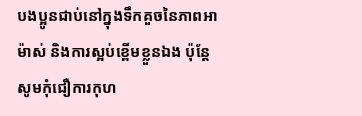បងប្អូនជាប់នៅក្នុងទឹកគួចនៃភាពអាម៉ាស់ និងការស្អប់ខ្ពើមខ្លួនឯង ប៉ុន្តែសូមកុំជឿការកុហ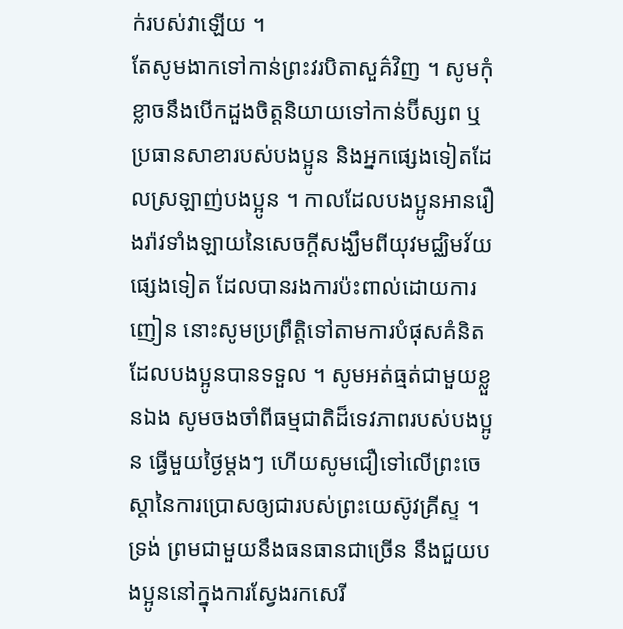ក់របស់វាឡើយ ។
តែសូមងាកទៅកាន់ព្រះវរបិតាសួគ៌វិញ ។ សូមកុំខ្លាចនឹងបើកដួងចិត្តនិយាយទៅកាន់ប៊ីស្សព ឬប្រធានសាខារបស់បងប្អូន និងអ្នកផ្សេងទៀតដែលស្រឡាញ់បងប្អូន ។ កាលដែលបងប្អូនអានរឿងរ៉ាវទាំងឡាយនៃសេចក្ដីសង្ឃឹមពីយុវមជ្ឈិមវ័យផ្សេងទៀត ដែលបានរងការប៉ះពាល់ដោយការញៀន នោះសូមប្រព្រឹត្តិទៅតាមការបំផុសគំនិតដែលបងប្អូនបានទទួល ។ សូមអត់ធ្មត់ជាមួយខ្លួនឯង សូមចងចាំពីធម្មជាតិដ៏ទេវភាពរបស់បងប្អូន ធ្វើមួយថ្ងៃម្ដងៗ ហើយសូមជឿទៅលើព្រះចេស្ដានៃការប្រោសឲ្យជារបស់ព្រះយេស៊ូវគ្រីស្ទ ។ ទ្រង់ ព្រមជាមួយនឹងធនធានជាច្រើន នឹងជួយបងប្អូននៅក្នុងការស្វែងរកសេរី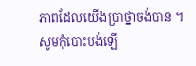ភាពដែលយើងប្រាថ្នាចង់បាន ។ សូមកុំបោះបង់ឡើ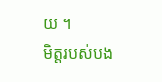យ ។
មិត្តរបស់បង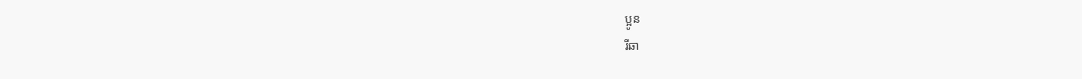ប្អូន
រីឆា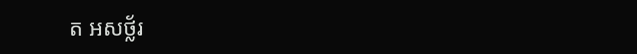ត អសថ្ល័រ